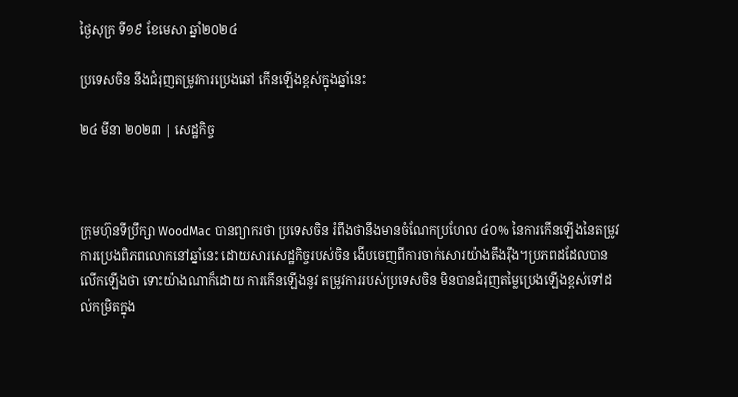ថ្ងៃសុក្រ ទី១៩ ខែមេសា ឆ្នាំ២០២៤

ប្រទេសចិន នឹងជំរុញតម្រូវការប្រេងឆៅ កើនឡើងខ្ពស់ក្នុងឆ្នាំនេះ

២៤ មីនា ២០២៣ | សេដ្ឋកិច្ច



ក្រុមហ៊ុនទីប្រឹក្សា WoodMac បានព្យាករថា ប្រទេសចិន រំពឹងថានឹងមានចំណែកប្រហែល ៤០% នៃការកើនឡើងនៃតម្រូវការប្រេងពិភពលោកនៅឆ្នាំនេះ ដោយសារសេដ្ឋកិច្ចរបស់ចិន ងើបចេញពីការចាក់សោរយ៉ាងតឹងរ៉ឹង។ប្រភពដដែលបានលើកឡើងថា ទោះយ៉ាងណាក៏ដោយ ការកើនឡើងនូវ តម្រូវការរបស់ប្រទេសចិន មិនបានជំរុញតម្លៃប្រេងឡើងខ្ពស់ទៅដល់កម្រិតក្នុង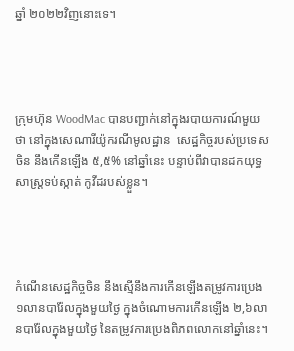ឆ្នាំ ២០២២វិញនោះទេ។




ក្រុមហ៊ុន WoodMac បានបញ្ជាក់នៅក្នុងរបាយការណ៍មួយថា នៅក្នុងសេណារីយ៉ូករណីមូលដ្ឋាន  សេដ្ឋកិច្ចរបស់ប្រទេសចិន នឹងកើនឡើង ៥,៥% នៅឆ្នាំនេះ បន្ទាប់ពីវាបានដកយុទ្ធសាស្ត្រទប់ស្កាត់ កូវីដរបស់ខ្លួន។




កំណើនសេដ្ឋកិច្ចចិន នឹងស្មើនឹងការកើនឡើងតម្រូវការប្រេង ១លានបារ៉ែលក្នុងមួយថ្ងៃ ក្នុងចំណោមការកើនឡើង ២,៦លានបារ៉ែលក្នុងមួយថ្ងៃ នៃតម្រូវការប្រេងពិភពលោកនៅឆ្នាំនេះ។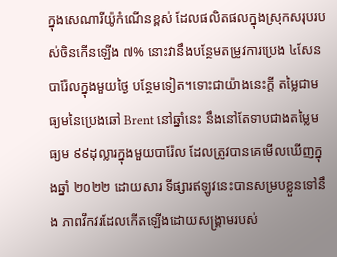ក្នុងសេណារីយ៉ូកំណើនខ្ពស់ ដែលផលិតផលក្នុងស្រុកសរុបរបស់ចិនកើនឡើង ៧% នោះវានឹងបន្ថែមតម្រូវការប្រេង ៤សែនបារ៉ែលក្នុងមួយថ្ងៃ បន្ថែមទៀត។ទោះជាយ៉ាងនេះក្តី តម្លៃជាមធ្យមនៃប្រេងឆៅ Brent នៅឆ្នាំនេះ នឹងនៅតែទាបជាងតម្លៃមធ្យម ៩៩ដុល្លារក្នុងមួយបារ៉ែល ដែលត្រូវបានគេមើលឃើញក្នុងឆ្នាំ ២០២២ ដោយសារ ទីផ្សារឥឡូវនេះបានសម្របខ្លួនទៅនឹង ភាពវឹកវរដែលកើតឡើងដោយសង្រ្គាមរបស់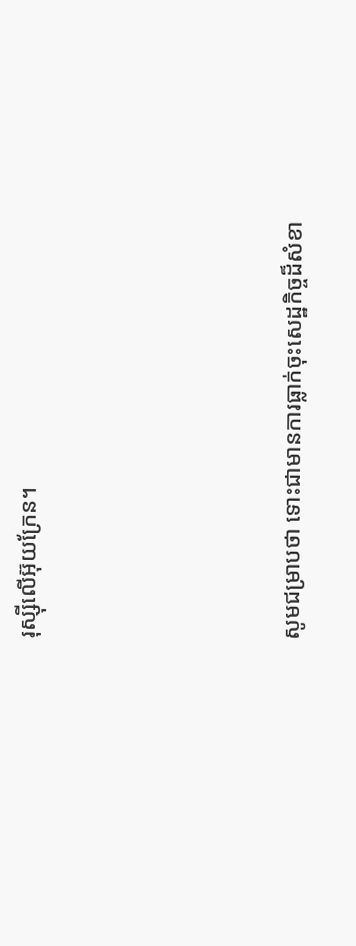រុស្ស៊ីលើអ៊ុយក្រែន។




សូមជម្រាបថា ទោះជាមានការធ្លាក់ចុះសេដ្ឋកិច្ចដ៏សំខា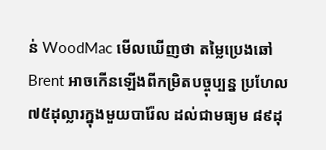ន់ WoodMac មើលឃើញថា តម្លៃប្រេងឆៅ Brent អាចកើនឡើងពីកម្រិតបច្ចុប្បន្ន ប្រហែល ៧៥ដុល្លារក្នុងមួយបារ៉ែល ដល់ជាមធ្យម ៨៩ដុ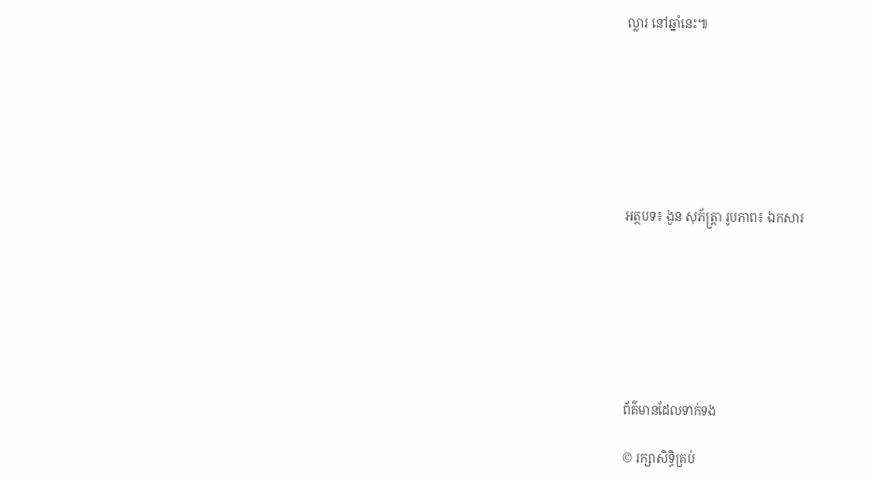ល្លារ នៅឆ្នាំនេះ៕







អត្ថបទ៖ ងួន សុភ័ត្រ្តា រូបភាព៖ ឯកសារ







ព័ត៌មានដែលទាក់ទង

© រក្សាសិទ្ធិគ្រប់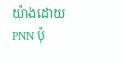យ៉ាងដោយ PNN ប៉ុ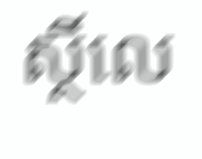ស្ថិ៍លេ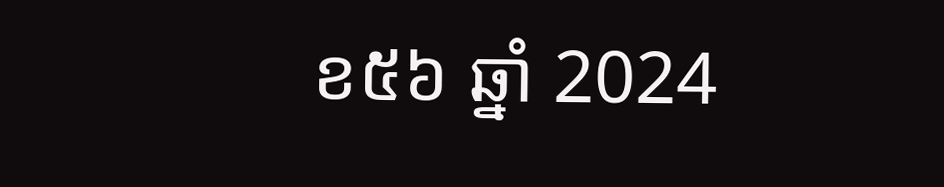ខ៥៦ ឆ្នាំ 2024